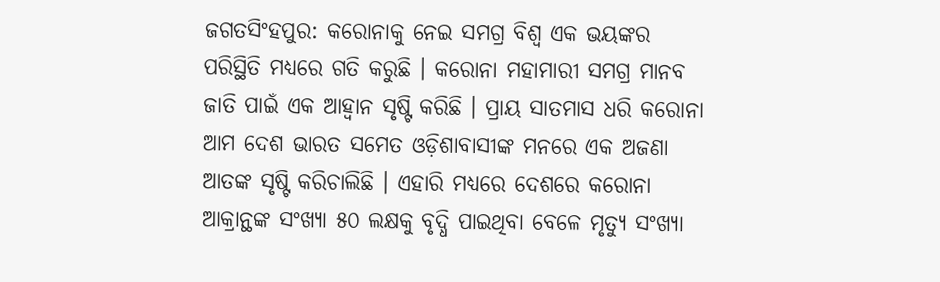ଜଗତସିଂହପୁର: କରୋନାକୁ ନେଇ ସମଗ୍ର ବିଶ୍ୱ ଏକ ଭୟଙ୍କର ପରିସ୍ଥିତି ମଧ୍ୟରେ ଗତି କରୁଛି । କରୋନା ମହାମାରୀ ସମଗ୍ର ମାନବ ଜାତି ପାଇଁ ଏକ ଆହ୍ୱାନ ସୃଷ୍ଟି କରିଛି । ପ୍ରାୟ ସାତମାସ ଧରି କରୋନା ଆମ ଦେଶ ଭାରତ ସମେତ ଓଡ଼ିଶାବାସୀଙ୍କ ମନରେ ଏକ ଅଜଣା ଆତଙ୍କ ସୃଷ୍ଟି କରିଚାଲିଛି । ଏହାରି ମଧ୍ୟରେ ଦେଶରେ କରୋନା ଆକ୍ରାନ୍ଥଙ୍କ ସଂଖ୍ୟା ୫୦ ଲକ୍ଷକୁ ବୃଦ୍ଧି ପାଇଥିବା ବେଳେ ମୃତ୍ୟୁ ସଂଖ୍ୟା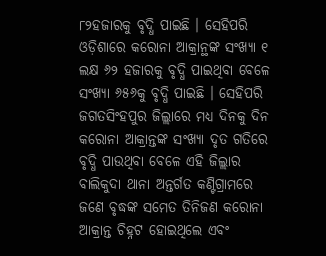୮୨ହଜାରକୁ ବୃଦ୍ଧି ପାଇଛି । ସେହିପରି ଓଡ଼ିଶାରେ କରୋନା ଆକ୍ରାନ୍ଥଙ୍କ ସଂଖ୍ୟା ୧ ଲକ୍ଷ ୬୨ ହଜାରକୁ ବୃଦ୍ଧି ପାଇଥିବା ବେଳେ ସଂଖ୍ୟା ୬୫୬କୁ ବୃଦ୍ଧି ପାଇଛି । ସେହିପରି ଜଗତସିଂହପୁର ଜିଲ୍ଲାରେ ମଧ୍ୟ ଦିନକୁ ଦିନ କରୋନା ଆକ୍ରାନ୍ତଙ୍କ ସଂଖ୍ୟା ଦୃତ ଗତିରେ ବୃଦ୍ଧି ପାଉଥିବା ବେଳେ ଏହି ଜିଲ୍ଲାର ବାଲିକୁଦା ଥାନା ଅନ୍ତର୍ଗତ କଣ୍ଟିଗ୍ରାମରେ ଜଣେ ବୃଦ୍ଧଙ୍କ ସମେତ ତିନିଜଣ କରୋନା ଆକ୍ରାନ୍ତ ଚିହ୍ନଟ ହୋଇଥିଲେ ଏବଂ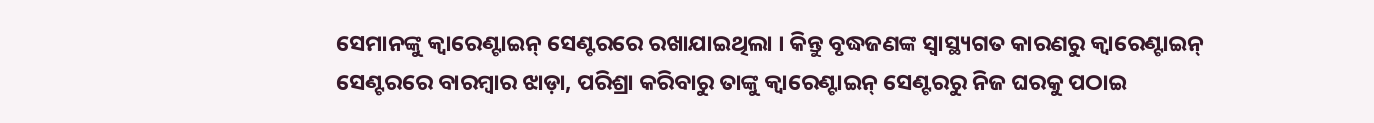ସେମାନଙ୍କୁ କ୍ୱାରେଣ୍ଟାଇନ୍ ସେଣ୍ଟରରେ ରଖାଯାଇଥିଲା । କିନ୍ତୁ ବୃଦ୍ଧଜଣଙ୍କ ସ୍ୱାସ୍ଥ୍ୟଗତ କାରଣରୁ କ୍ୱାରେଣ୍ଟାଇନ୍ ସେଣ୍ଟରରେ ବାରମ୍ବାର ଝାଡ଼ା, ପରିଶ୍ରା କରିବାରୁ ତାଙ୍କୁ କ୍ୱାରେଣ୍ଟାଇନ୍ ସେଣ୍ଟରରୁ ନିଜ ଘରକୁ ପଠାଇ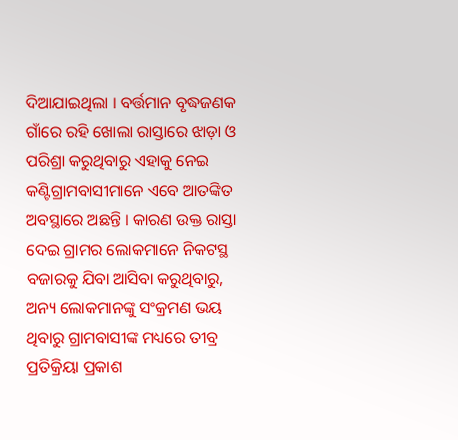ଦିଆଯାଇଥିଲା । ବର୍ତ୍ତମାନ ବୃଦ୍ଧଜଣକ ଗାଁରେ ରହି ଖୋଲା ରାସ୍ତାରେ ଝାଡ଼ା ଓ ପରିଶ୍ରା କରୁଥିବାରୁ ଏହାକୁ ନେଇ କଣ୍ଟିଗ୍ରାମବାସୀମାନେ ଏବେ ଆତଙ୍କିତ ଅବସ୍ଥାରେ ଅଛନ୍ତି । କାରଣ ଉକ୍ତ ରାସ୍ତା ଦେଇ ଗ୍ରାମର ଲୋକମାନେ ନିକଟସ୍ଥ ବଜାରକୁ ଯିବା ଆସିବା କରୁଥିବାରୁ, ଅନ୍ୟ ଲୋକମାନଙ୍କୁ ସଂକ୍ରମଣ ଭୟ ଥିବାରୁ ଗ୍ରାମବାସୀଙ୍କ ମଧ୍ୟରେ ତୀବ୍ର ପ୍ରତିକ୍ରିୟା ପ୍ରକାଶ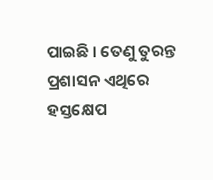ପାଇଛି । ତେଣୁ ତୁରନ୍ତ ପ୍ରଶାସନ ଏଥିରେ ହସ୍ତକ୍ଷେପ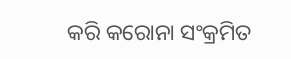କରି କରୋନା ସଂକ୍ରମିତ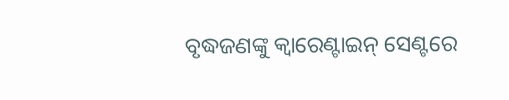ବୃଦ୍ଧଜଣଙ୍କୁ କ୍ୱାରେଣ୍ଟାଇନ୍ ସେଣ୍ଟରେ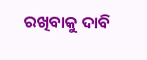ରଖିବାକୁ ଦାବି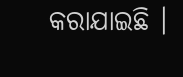କରାଯାଇଛି ।